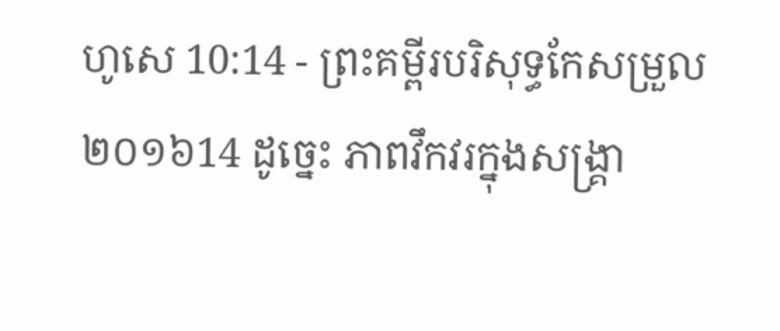ហូសេ 10:14 - ព្រះគម្ពីរបរិសុទ្ធកែសម្រួល ២០១៦14 ដូច្នេះ ភាពវឹកវរក្នុងសង្គ្រា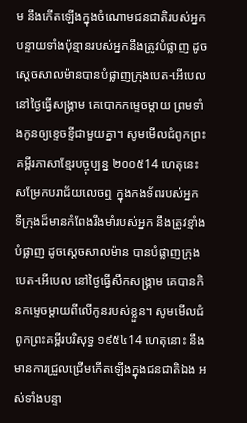ម នឹងកើតឡើងក្នុងចំណោមជនជាតិរបស់អ្នក បន្ទាយទាំងប៉ុន្មានរបស់អ្នកនឹងត្រូវបំផ្លាញ ដូចស្តេចសាលម៉ានបានបំផ្លាញក្រុងបេត-អើបេល នៅថ្ងៃធ្វើសង្គ្រាម គេបោកកម្ទេចម្តាយ ព្រមទាំងកូនឲ្យខ្ទេចខ្ទីជាមួយគ្នា។ សូមមើលជំពូកព្រះគម្ពីរភាសាខ្មែរបច្ចុប្បន្ន ២០០៥14 ហេតុនេះ សម្រែកបរាជ័យលេចឮ ក្នុងកងទ័ពរបស់អ្នក ទីក្រុងដ៏មានកំពែងរឹងមាំរបស់អ្នក នឹងត្រូវខ្មាំងបំផ្លាញ ដូចស្ដេចសាលម៉ាន បានបំផ្លាញក្រុងបេត-អើបេល នៅថ្ងៃធ្វើសឹកសង្គ្រាម គេបានកិនកម្ទេចម្ដាយពីលើកូនរបស់ខ្លួន។ សូមមើលជំពូកព្រះគម្ពីរបរិសុទ្ធ ១៩៥៤14 ហេតុនោះ នឹងមានការជ្រួលជ្រើមកើតឡើងក្នុងជនជាតិឯង អស់ទាំងបន្ទា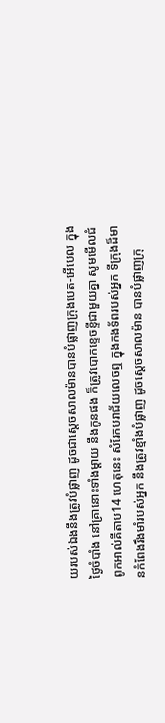យរបស់ឯងនឹងត្រូវបំផ្លាញ ដូចជាស្តេចសាលម៉ានបានបំផ្លាញក្រុងបេត-អើបេល ក្នុងថ្ងៃចំបាំង នៅគ្រានោះទាំងម្តាយ នឹងកូនផង ក៏ត្រូវបោកខ្ទេចខ្ទីជាមួយគ្នា សូមមើលជំពូកអាល់គីតាប14 ហេតុនេះ សំរែកបរាជ័យលេចឮ ក្នុងកងទ័ពរបស់អ្នក ទីក្រុងដ៏មានកំពែងរឹងមាំរបស់អ្នក នឹងត្រូវខ្មាំងបំផ្លាញ ដូចស្ដេចសាលម៉ាន បានបំផ្លាញក្រុ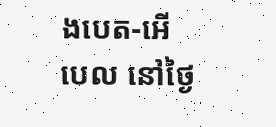ងបេត-អើបេល នៅថ្ងៃ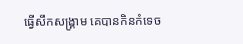ធ្វើសឹកសង្គ្រាម គេបានកិនកំទេច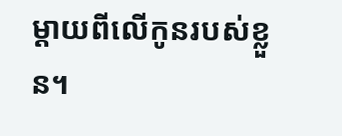ម្ដាយពីលើកូនរបស់ខ្លួន។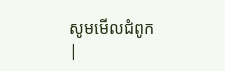សូមមើលជំពូក |